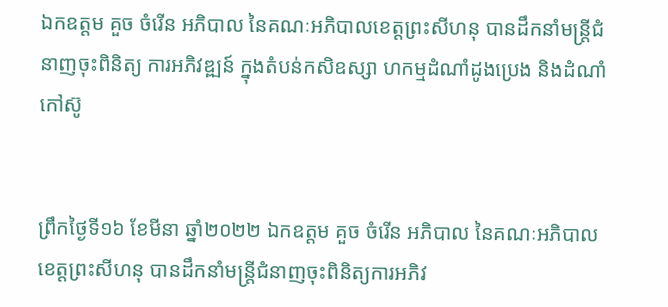ឯកឧត្តម គួច ចំរើន អភិបាល នៃគណៈអភិបាលខេត្តព្រះសីហនុ បានដឹកនាំមន្ត្រីជំនាញចុះពិនិត្យ ការអភិវឌ្ឍន៍ ក្នុងតំបន់កសិឧស្សា ហកម្មដំណាំដូងប្រេង និងដំណាំកៅស៊ូ


ព្រឹកថ្ងៃទី១៦ ខែមីនា ឆ្នាំ២០២២ ឯកឧត្តម គួច ចំរើន អភិបាល នៃគណៈអភិបាលខេត្តព្រះសីហនុ បានដឹកនាំមន្ត្រីជំនាញចុះពិនិត្យការអភិវ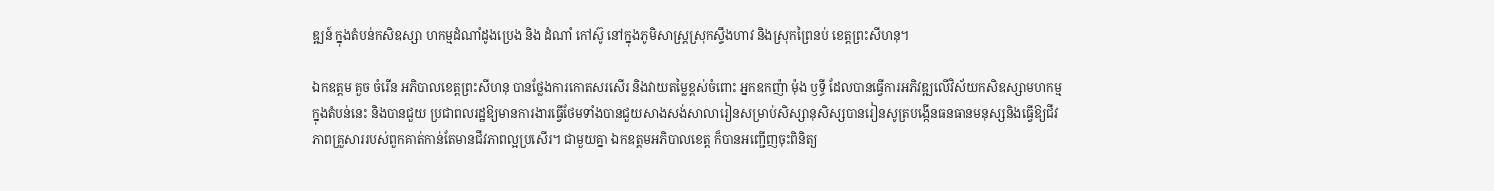ឌ្ឍន៍ ក្នុងតំបន់កសិឧស្សា ហកម្មដំណាំដូងប្រេង និង ដំណាំ កៅស៊ូ នៅក្នុងភូមិសាស្ត្រស្រុកស្ទឹងហាវ និងស្រុកព្រៃនប់ ខេត្តព្រះសីហនុ។

ឯកឧត្តម គួច ចំរើន អភិបាលខេត្តព្រះសីហនុ បានថ្លែងការកោតសរសើរ និងវាយតម្លៃខ្ពស់ចំពោះ អ្នកឧកញ៉ា ម៉ុង ឫទ្ធី ដែលបានធ្វើការអភិវឌ្ឍលើវិស័យកសិឧស្សាមហកម្មក្នុងតំបន់នេះ និងបានជួយ ប្រជាពលរដ្ឋឱ្យមានការងារធ្វើថែមទាំងបានជួយសាងសង់សាលារៀនសម្រាប់សិស្សានុសិស្សបានរៀនសូត្របង្កើនធនធានមនុស្សនិងធ្វើឱ្យជីវភាពគ្រួសាររបស់ពួកគាត់កាន់តែមានជីវភាពល្អប្រសើរ។ ជាមួយគ្នា ឯកឧត្តមអភិបាលខេត្ត ក៏បានអញ្ជើញចុះពិនិត្យ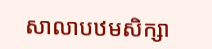សាលាបឋមសិក្សា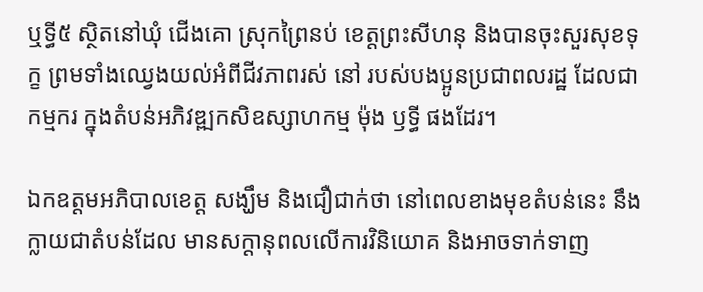ឬទ្ធី៥ ស្ថិតនៅឃុំ ជើងគោ ស្រុកព្រៃនប់ ខេត្តព្រះសីហនុ និងបានចុះសួរសុខទុក្ខ ព្រមទាំងឈ្វេងយល់អំពីជីវភាពរស់ នៅ របស់បងប្អូនប្រជាពលរដ្ឋ ដែលជាកម្មករ ក្នុងតំបន់អភិវឌ្ឍកសិឧស្សាហកម្ម ម៉ុង ឫទ្ធី ផងដែរ។

ឯកឧត្តមអភិបាលខេត្ត សង្ឃឹម និងជឿជាក់ថា នៅពេលខាងមុខតំបន់នេះ នឹងក្លាយជាតំបន់ដែល មានសក្តានុពលលើការវិនិយោគ និងអាចទាក់ទាញ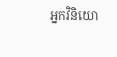អ្នកវិនិយោ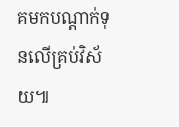គមកបណ្តាក់ទុនលើគ្រប់វិស័យ៕